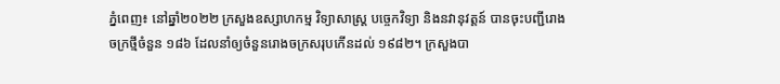ភ្នំពេញ៖ នៅឆ្នាំ២០២២ ក្រសួងឧស្សាហកម្ម វិទ្យាសាស្ត្រ បច្ចេកវិទ្យា និងនវានុវត្តន៍ បានចុះបញ្ជីរោងចក្រថ្មីចំនួន ១៨៦ ដែលនាំឲ្យចំនួនរោងចក្រសរុបកើនដល់ ១៩៨២។ ក្រសួងបា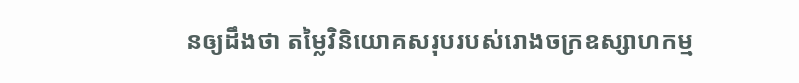នឲ្យដឹងថា តម្លៃវិនិយោគសរុបរបស់រោងចក្រឧស្សាហកម្ម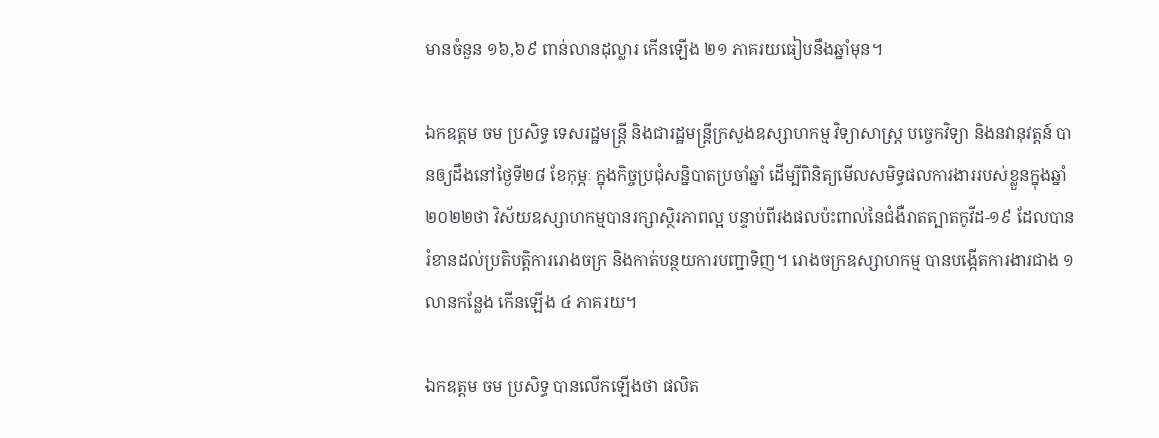មានចំនួន ១៦,៦៩ ពាន់លានដុល្លារ កើនឡើង ២១ ភាគរយធៀបនឹងឆ្នាំមុន។

ឯកឧត្តម ចម ប្រសិទ្ធ ទេសរដ្ឋមន្ត្រី និងជារដ្ឋមន្ត្រីក្រសួងឧស្សាហកម្ម វិទ្យាសាស្ត្រ បច្ចេកវិទ្យា និងនវានុវត្តន៍ បានឲ្យដឹងនៅថ្ងៃទី២៨ ខែកុម្ភៈ ក្នុងកិច្ចប្រជុំសន្និបាតប្រចាំឆ្នាំ ដើម្បីពិនិត្យមើលសមិទ្ធផលការងាររបស់ខ្លួនក្នុងឆ្នាំ២០២២ថា វិស័យឧស្សាហកម្មបានរក្សាស្ថិរភាពល្អ បន្ទាប់ពីរងផលប៉ះពាល់នៃជំងឺរាតត្បាតកូវីដ-១៩ ដែលបានរំខានដល់ប្រតិបត្តិការរោងចក្រ និងកាត់បន្ថយការបញ្ជាទិញ។ រោងចក្រឧស្សាហកម្ម បានបង្កើតការងារជាង ១ លានកន្លែង កើនឡើង ៤ ភាគរយ។

ឯកឧត្តម ចម ប្រសិទ្ធ បានលើកឡើងថា ផលិត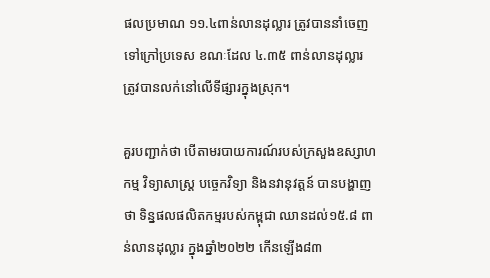ផលប្រមាណ ១១.៤ពាន់លានដុល្លារ ត្រូវបាននាំចេញទៅក្រៅប្រទេស ខណៈដែល ៤.៣៥ ពាន់លានដុល្លារ ត្រូវបានលក់នៅលើទីផ្សារក្នុងស្រុក។

គួរបញ្ជាក់ថា បើតាមរបាយការណ៍របស់ក្រសួងឧស្សាហកម្ម វិទ្យាសាស្ត្រ បច្ចេកវិទ្យា និងនវានុវត្តន៍ បានបង្ហាញថា ទិន្នផលផលិតកម្មរបស់កម្ពុជា ឈានដល់១៥.៨ ពាន់លានដុល្លារ ក្នុងឆ្នាំ២០២២ កើនឡើង៨៣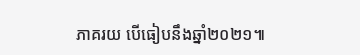ភាគរយ បើធៀបនឹងឆ្នាំ២០២១៕